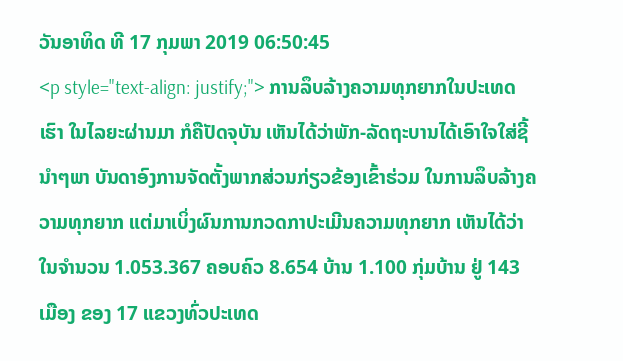ວັນອາທິດ ທີ 17 ກຸມພາ 2019 06:50:45
<p style="text-align: justify;"> ການລຶບລ້າງຄວາມທຸກຍາກໃນປະເທດເຮົາ ໃນໄລຍະຜ່ານມາ ກໍຄືປັດຈຸບັນ ເຫັນໄດ້ວ່າພັກ-ລັດຖະບານໄດ້ເອົາໃຈໃສ່ຊີ້ນຳໆພາ ບັນດາອົງການຈັດຕັ້ງພາກສ່ວນກ່ຽວຂ້ອງເຂົ້າຮ່ວມ ໃນການລຶບລ້າງຄວາມທຸກຍາກ ແຕ່ມາເບິ່ງຜົນການກວດກາປະເມີນຄວາມທຸກຍາກ ເຫັນໄດ້ວ່າ ໃນຈຳນວນ 1.053.367 ຄອບຄົວ 8.654 ບ້ານ 1.100 ກຸ່ມບ້ານ ຢູ່ 143 ເມືອງ ຂອງ 17 ແຂວງທົ່ວປະເທດ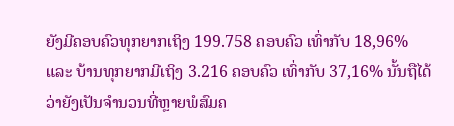ຍັງມີຄອບຄົວທຸກຍາກເຖິງ 199.758 ຄອບຄົວ ເທົ່າກັບ 18,96% ແລະ ບ້ານທຸກຍາກມີເຖິງ 3.216 ຄອບຄົວ ເທົ່າກັບ 37,16% ນັ້ນຖືໄດ້ວ່າຍັງເປັນຈຳນວນທີ່ຫຼາຍພໍສົມຄ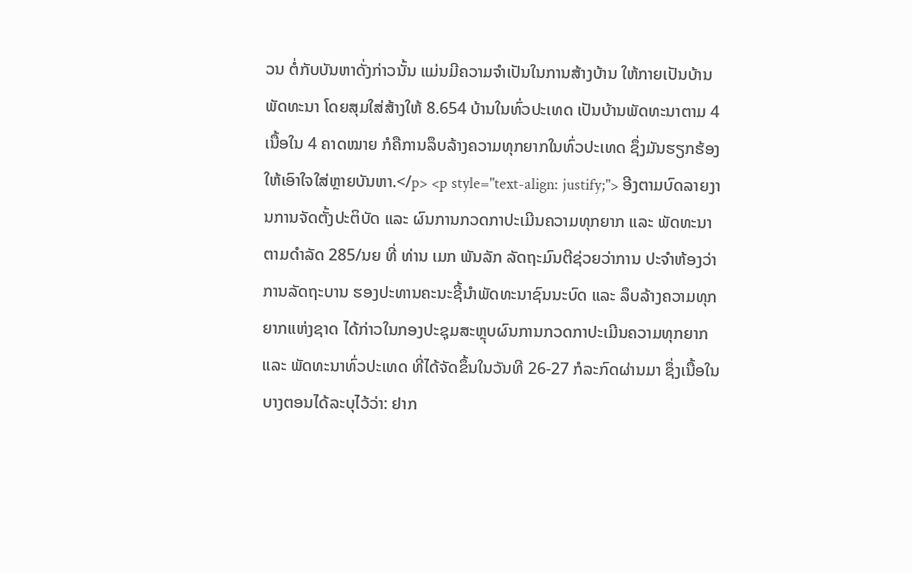ວນ ຕໍ່ກັບບັນຫາດັ່ງກ່າວນັ້ນ ແມ່ນມີຄວາມຈຳເປັນໃນການສ້າງບ້ານ ໃຫ້ກາຍເປັນບ້ານພັດທະນາ ໂດຍສຸມໃສ່ສ້າງໃຫ້ 8.654 ບ້ານໃນທົ່ວປະເທດ ເປັນບ້ານພັດທະນາຕາມ 4 ເນື້ອໃນ 4 ຄາດໝາຍ ກໍຄືການລຶບລ້າງຄວາມທຸກຍາກໃນທົ່ວປະເທດ ຊຶ່ງມັນຮຽກຮ້ອງໃຫ້ເອົາໃຈໃສ່ຫຼາຍບັນຫາ.</p> <p style="text-align: justify;"> ອີງຕາມບົດລາຍງານການຈັດຕັ້ງປະຕິບັດ ແລະ ຜົນການກວດກາປະເມີນຄວາມທຸກຍາກ ແລະ ພັດທະນາຕາມດຳລັດ 285/ນຍ ທີ່ ທ່ານ ເມກ ພັນລັກ ລັດຖະມົນຕີຊ່ວຍວ່າການ ປະຈຳຫ້ອງວ່າການລັດຖະບານ ຮອງປະທານຄະນະຊີ້ນຳພັດທະນາຊົນນະບົດ ແລະ ລຶບລ້າງຄວາມທຸກຍາກແຫ່ງຊາດ ໄດ້ກ່າວໃນກອງປະຊຸມສະຫຼຸບຜົນການກວດກາປະເມີນຄວາມທຸກຍາກ ແລະ ພັດທະນາທົ່ວປະເທດ ທີ່ໄດ້ຈັດຂຶ້ນໃນວັນທີ 26-27 ກໍລະກົດຜ່ານມາ ຊຶ່ງເນື້ອໃນບາງຕອນໄດ້ລະບຸໄວ້ວ່າ: ຢາກ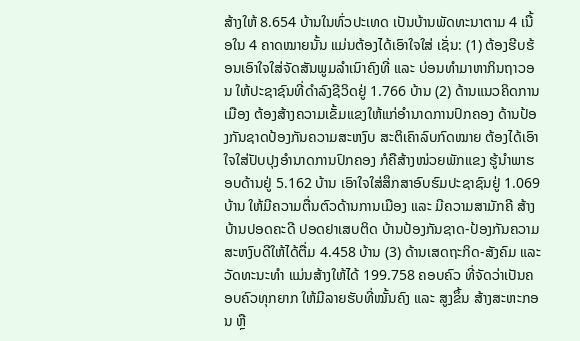ສ້າງໃຫ້ 8.654 ບ້ານໃນທົ່ວປະເທດ ເປັນບ້ານພັດທະນາຕາມ 4 ເນື້ອໃນ 4 ຄາດໝາຍນັ້ນ ແມ່ນຕ້ອງໄດ້ເອົາໃຈໃສ່ ເຊັ່ນ: (1) ຕ້ອງຮີບຮ້ອນເອົາໃຈໃສ່ຈັດສັນພູມລຳເນົາຄົງທີ່ ແລະ ບ່ອນທຳມາຫາກິນຖາວອນ ໃຫ້ປະຊາຊົນທີ່ດຳລົງຊີວິດຢູ່ 1.766 ບ້ານ (2) ດ້ານແນວຄິດການເມືອງ ຕ້ອງສ້າງຄວາມເຂັ້ມແຂງໃຫ້ແກ່ອຳນາດການປົກຄອງ ດ້ານປ້ອງກັນຊາດປ້ອງກັນຄວາມສະຫງົບ ສະຕິເຄົາລົບກົດໝາຍ ຕ້ອງໄດ້ເອົາໃຈໃສ່ປັບປຸງອຳນາດການປົກຄອງ ກໍຄືສ້າງໜ່ວຍພັກແຂງ ຮູ້ນຳພາຮອບດ້ານຢູ່ 5.162 ບ້ານ ເອົາໃຈໃສ່ສຶກສາອົບຮົມປະຊາຊົນຢູ່ 1.069 ບ້ານ ໃຫ້ມີຄວາມຕື່ນຕົວດ້ານການເມືອງ ແລະ ມີຄວາມສາມັກຄີ ສ້າງບ້ານປອດຄະດີ ປອດຢາເສບຕິດ ບ້ານປ້ອງກັນຊາດ-ປ້ອງກັນຄວາມສະຫງົບດີໃຫ້ໄດ້ຕື່ມ 4.458 ບ້ານ (3) ດ້ານເສດຖະກິດ-ສັງຄົມ ແລະ ວັດທະນະທຳ ແມ່ນສ້າງໃຫ້ໄດ້ 199.758 ຄອບຄົວ ທີ່ຈັດວ່າເປັນຄອບຄົວທຸກຍາກ ໃຫ້ມີລາຍຮັບທີ່ໝັ້ນຄົງ ແລະ ສູງຂຶ້ນ ສ້າງສະຫະກອນ ຫຼື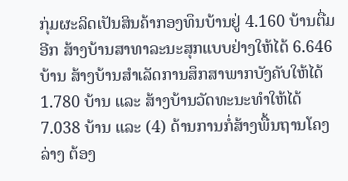ກຸ່ມຜະລິດເປັນສິນຄ້າກອງທຶນບ້ານຢູ່ 4.160 ບ້ານຕື່ມອີກ ສ້າງບ້ານສາທາລະນະສຸກແບບຢ່າງໃຫ້ໄດ້ 6.646 ບ້ານ ສ້າງບ້ານສຳເລັດການສຶກສາພາກບັງຄັບໃຫ້ໄດ້ 1.780 ບ້ານ ແລະ ສ້າງບ້ານວັດທະນະທຳໃຫ້ໄດ້ 7.038 ບ້ານ ແລະ (4) ດ້ານການກໍ່ສ້າງພື້ນຖານໂຄງລ່າງ ຕ້ອງ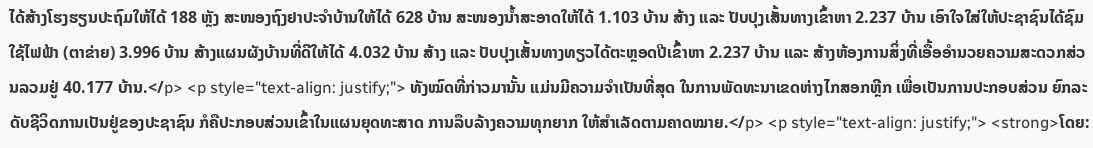ໄດ້ສ້າງໂຮງຮຽນປະຖົມໃຫ້ໄດ້ 188 ຫຼັງ ສະໜອງຖົງຢາປະຈຳບ້ານໃຫ້ໄດ້ 628 ບ້ານ ສະໜອງນ້ຳສະອາດໃຫ້ໄດ້ 1.103 ບ້ານ ສ້າງ ແລະ ປັບປຸງເສັ້ນທາງເຂົ້າຫາ 2.237 ບ້ານ ເອົາໃຈໃສ່ໃຫ້ປະຊາຊົນໄດ້ຊົມໃຊ້ໄຟຟ້າ (ຕາຂ່າຍ) 3.996 ບ້ານ ສ້າງແຜນຜັງບ້ານທີ່ດີໃຫ້ໄດ້ 4.032 ບ້ານ ສ້າງ ແລະ ປັບປຸງເສັ້ນທາງທຽວໄດ້ຕະຫຼອດປີເຂົ້າຫາ 2.237 ບ້ານ ແລະ ສ້າງຫ້ອງການສິ່ງທີ່ເອື້ອອຳນວຍຄວາມສະດວກສ່ວນລວມຢູ່ 40.177 ບ້ານ.</p> <p style="text-align: justify;"> ທັງໝົດທີ່ກ່າວມານັ້ນ ແມ່ນມີຄວາມຈຳເປັນທີ່ສຸດ ໃນການພັດທະນາເຂດຫ່າງໄກສອກຫຼີກ ເພື່ອເປັນການປະກອບສ່ວນ ຍົກລະດັບຊີວິດການເປັນຢູ່ຂອງປະຊາຊົນ ກໍຄືປະກອບສ່ວນເຂົ້າໃນແຜນຍຸດທະສາດ ການລຶບລ້າງຄວາມທຸກຍາກ ໃຫ້ສຳເລັດຕາມຄາດໝາຍ.</p> <p style="text-align: justify;"> <strong>ໂດຍ: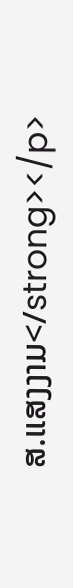ສ.ແສງງາມ</strong></p>